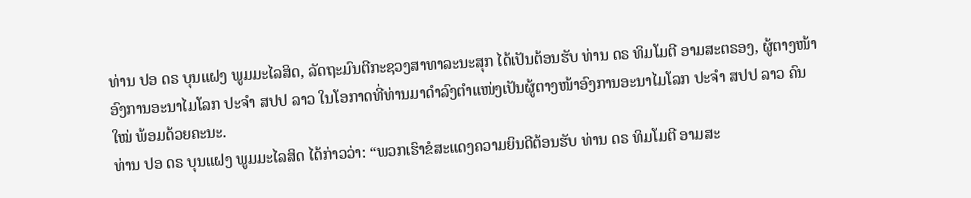ທ່ານ ປອ ດຣ ບຸນແຝງ ພູມມະໄລສິດ, ລັດຖະມົນຕີກະຊວງສາທາລະນະສຸກ ໄດ້ເປັນຕ້ອນຮັບ ທ່ານ ດຣ ທິມໂມຕີ ອາມສະຕຣອງ, ຜູ້ຕາງໜ້າອົງການອະນາໄມໂລກ ປະຈຳ ສປປ ລາວ ໃນໂອກາດທີ່ທ່ານມາດຳລົງຕຳແໜ່ງເປັນຜູ້ຕາງໜ້າອົງການອະນາໄມໂລກ ປະຈຳ ສປປ ລາວ ຄົນໃໝ່ ພ້ອມດ້ວຍຄະນະ.
ທ່ານ ປອ ດຣ ບຸນແຝງ ພູມມະໄລສິດ ໄດ້ກ່າວວ່າ: “ພວກເຮົາຂໍສະແດງຄວາມຍິນດີຕ້ອນຮັບ ທ່ານ ດຣ ທິມໂມຕີ ອາມສະ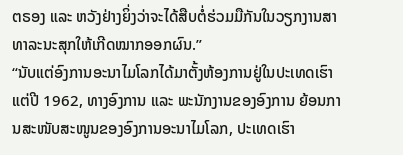ຕຣອງ ແລະ ຫວັງຢ່າງຍິ່ງວ່າຈະໄດ້ສືບຕໍ່ຮ່ວມມືກັນໃນວຽກງານສາທາລະນະສຸກໃຫ້ເກີດໝາກອອກຜົນ.”
“ນັບແຕ່ອົງການອະນາໄມໂລກໄດ້ມາຕັ້ງຫ້ອງການຢູ່ໃນປະເທດເຮົາແຕ່ປີ 1962, ທາງອົງການ ແລະ ພະນັກງານຂອງອົງການ ຍ້ອນການສະໜັບສະໜູນຂອງອົງການອະນາໄມໂລກ, ປະເທດເຮົາ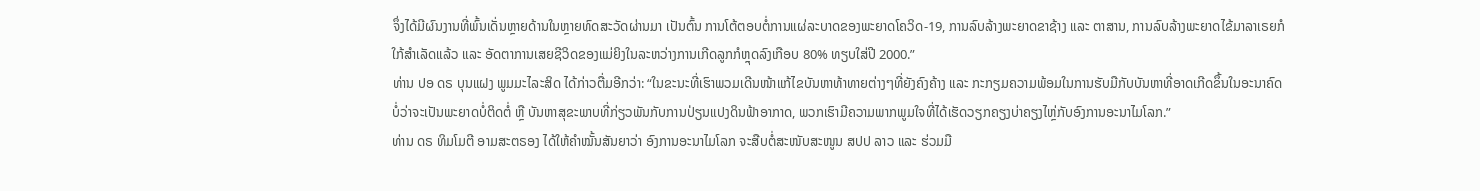ຈຶ່ງໄດ້ມີຜົນງານທີ່ພົ້ນເດັ່ນຫຼາຍດ້ານໃນຫຼາຍທົດສະວັດຜ່ານມາ ເປັນຕົ້ນ ການໂຕ້ຕອບຕໍ່ການແຜ່ລະບາດຂອງພະຍາດໂຄວິດ-19, ການລົບລ້າງພະຍາດຂາຊ້າງ ແລະ ຕາສານ, ການລົບລ້າງພະຍາດໄຂ້ມາລາເຣຍກໍໃກ້ສຳເລັດແລ້ວ ແລະ ອັດຕາການເສຍຊີວິດຂອງແມ່ຍິງໃນລະຫວ່າງການເກີດລູກກໍຫຼຸດລົງເກືອບ 80% ທຽບໃສ່ປີ 2000.”
ທ່ານ ປອ ດຣ ບຸນແຝງ ພູມມະໄລະສິດ ໄດ້ກ່າວຕື່ມອີກວ່າ: “ໃນຂະນະທີ່ເຮົາພວມເດີນໜ້າແກ້ໄຂບັນຫາທ້າທາຍຕ່າງໆທີ່ຍັງຄົງຄ້າງ ແລະ ກະກຽມຄວາມພ້ອມໃນການຮັບມືກັບບັນຫາທີ່ອາດເກີດຂຶ້ນໃນອະນາຄົດ ບໍ່ວ່າຈະເປັນພະຍາດບໍ່ຕິດຕໍ່ ຫຼື ບັນຫາສຸຂະພາບທີ່ກ່ຽວພັນກັບການປ່ຽນແປງດິນຟ້າອາກາດ, ພວກເຮົາມີຄວາມພາກພູມໃຈທີ່ໄດ້ເຮັດວຽກຄຽງບ່າຄຽງໄຫຼ່ກັບອົງການອະນາໄມໂລກ.”
ທ່ານ ດຣ ທິມໂມຕີ ອາມສະຕຣອງ ໄດ້ໃຫ້ຄຳໝັ້ນສັນຍາວ່າ ອົງການອະນາໄມໂລກ ຈະສືບຕໍ່ສະໜັບສະໜູນ ສປປ ລາວ ແລະ ຮ່ວມມື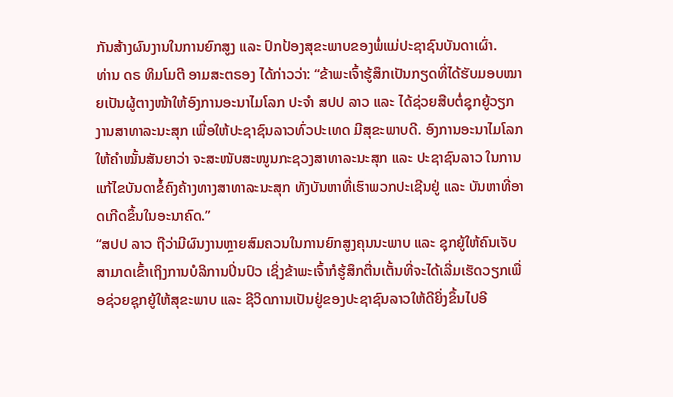ກັນສ້າງຜົນງານໃນການຍົກສູງ ແລະ ປົກປ້ອງສຸຂະພາບຂອງພໍ່ແມ່ປະຊາຊົນບັນດາເຜົ່າ.
ທ່ານ ດຣ ທິມໂມຕີ ອາມສະຕຣອງ ໄດ້ກ່າວວ່າ: “ຂ້າພະເຈົ້າຮູ້ສຶກເປັນກຽດທີ່ໄດ້ຮັບມອບໝາຍເປັນຜູ້ຕາງໜ້າໃຫ້ອົງການອະນາໄມໂລກ ປະຈຳ ສປປ ລາວ ແລະ ໄດ້ຊ່ວຍສືບຕໍ່ຊຸກຍູ້ວຽກງານສາທາລະນະສຸກ ເພື່ອໃຫ້ປະຊາຊົນລາວທົ່ວປະເທດ ມີສຸຂະພາບດີ. ອົງການອະນາໄມໂລກ ໃຫ້ຄຳໝັ້ນສັນຍາວ່າ ຈະສະໜັບສະໜູນກະຊວງສາທາລະນະສຸກ ແລະ ປະຊາຊົນລາວ ໃນການແກ້ໄຂບັນດາຂໍ້ຄົງຄ້າງທາງສາທາລະນະສຸກ ທັງບັນຫາທີ່ເຮົາພວກປະເຊີນຢູ່ ແລະ ບັນຫາທີ່ອາດເກີດຂຶ້ນໃນອະນາຄົດ.”
“ສປປ ລາວ ຖືວ່າມີຜົນງານຫຼາຍສົມຄວນໃນການຍົກສູງຄຸນນະພາບ ແລະ ຊຸກຍູ້ໃຫ້ຄົນເຈັບສາມາດເຂົ້າເຖິງການບໍລິການປິ່ນປົວ ເຊິ່ງຂ້າພະເຈົ້າກໍຮູ້ສຶກຕື່ນເຕັ້ນທີ່ຈະໄດ້ເລີ່ມເຮັດວຽກເພື່ອຊ່ວຍຊຸກຍູ້ໃຫ້ສຸຂະພາບ ແລະ ຊີວິດການເປັນຢູ່ຂອງປະຊາຊົນລາວໃຫ້ດີຍິ່ງຂຶ້ນໄປອີ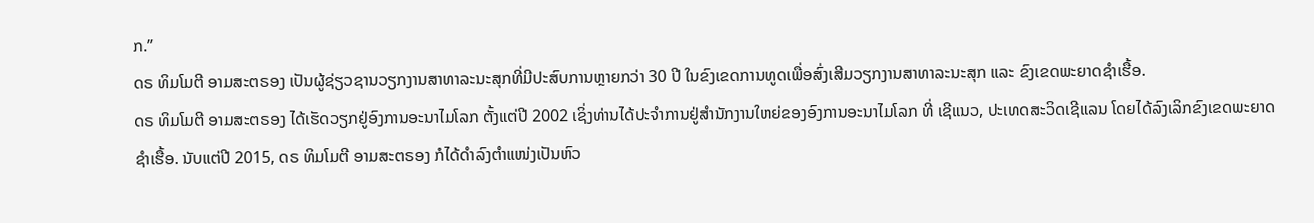ກ.”
ດຣ ທິມໂມຕີ ອາມສະຕຣອງ ເປັນຜູ້ຊ່ຽວຊານວຽກງານສາທາລະນະສຸກທີ່ມີປະສົບການຫຼາຍກວ່າ 30 ປີ ໃນຂົງເຂດການທູດເພື່ອສົ່ງເສີມວຽກງານສາທາລະນະສຸກ ແລະ ຂົງເຂດພະຍາດຊຳເຮື້ອ.
ດຣ ທິມໂມຕີ ອາມສະຕຣອງ ໄດ້ເຮັດວຽກຢູ່ອົງການອະນາໄມໂລກ ຕັ້ງແຕ່ປີ 2002 ເຊິ່ງທ່ານໄດ້ປະຈຳການຢູ່ສຳນັກງານໃຫຍ່ຂອງອົງການອະນາໄມໂລກ ທີ່ ເຊີແນວ, ປະເທດສະວິດເຊີແລນ ໂດຍໄດ້ລົງເລິກຂົງເຂດພະຍາດຊຳເຮື້ອ. ນັບແຕ່ປີ 2015, ດຣ ທິມໂມຕີ ອາມສະຕຣອງ ກໍໄດ້ດຳລົງຕຳແໜ່ງເປັນຫົວ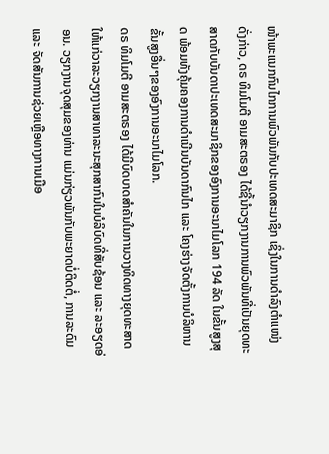ໜ້າພະແນກກົນໄກການພົວພັນກັບປະເທດສະມາຊິກ ເຊິ່ງໃນການດຳລົງຕຳແໜ່ງດັ່ງກ່າວ, ດຣ ທິມໂມຕີ ອາມສະຕຣອງ ໄດ້ຊີ້ນຳວຽກງານການພົວພັນທີ່ເປັນຍຸດທະສາດກັບບັນດາປະເທດສະມາຊິກຂອງອົງການອະນາໄມໂລກ 194 ລັດ ໃນຂັ້ນສູງສຸດ ພ້ອມທັງຄຸ້ມຄອງການດຳເນີນບັນດາກົນໄກ ແລະ ໂຄງຮ່າງຈັດຕັ້ງການບໍລິຫານຂັ້ນສູງອື່ນໆຂອງອົງການອະນາໄມໂລກ.
ດຣ ທິມໂມຕີ ອາມສະຕຣອງ ໄດ້ມີບົດບາດສຳຄັນໃນການວາງທິດທາງຍຸດທະສາດໃຫ້ແກ່ວາລະວຽກງານສາທາລະນະສຸກສາກົນໃນບໍລິບົດທີ່ສັບຊ້ອນ ແລະ ລະອຽດອ່ອນ. ວຽກງານຈຸດສຸມຂອງທ່ານ ແມ່ນກ່ຽວພັນກັບພະຍາດບໍ່ຕິດຕໍ່, ການລະດົມ ແລະ ຈັດສັນການຊ່ວຍເຫຼືອທາງການເມືອ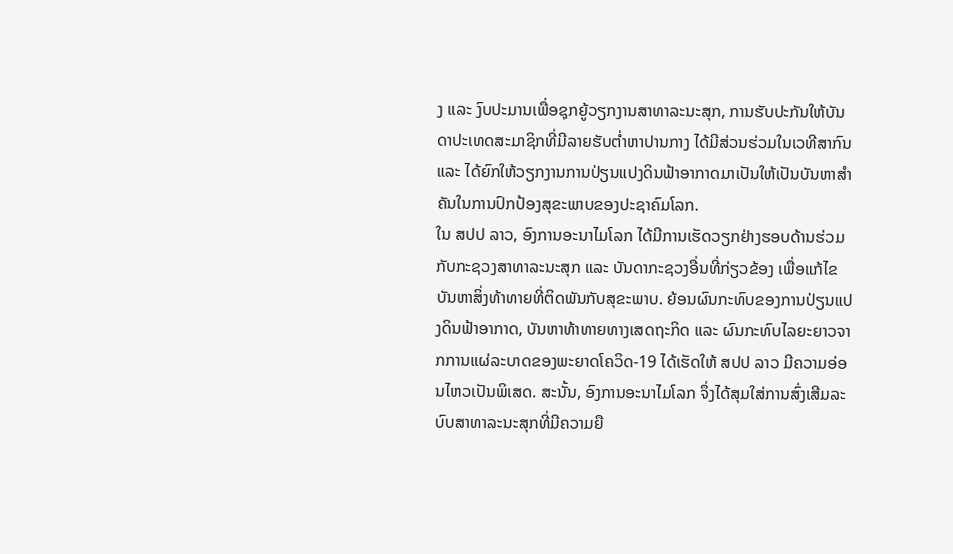ງ ແລະ ງົບປະມານເພື່ອຊຸກຍູ້ວຽກງານສາທາລະນະສຸກ, ການຮັບປະກັນໃຫ້ບັນດາປະເທດສະມາຊິກທີ່ມີລາຍຮັບຕ່ຳຫາປານກາງ ໄດ້ມີສ່ວນຮ່ວມໃນເວທີສາກົນ ແລະ ໄດ້ຍົກໃຫ້ວຽກງານການປ່ຽນແປງດິນຟ້າອາກາດມາເປັນໃຫ້ເປັນບັນຫາສຳຄັນໃນການປົກປ້ອງສຸຂະພາບຂອງປະຊາຄົມໂລກ.
ໃນ ສປປ ລາວ, ອົງການອະນາໄມໂລກ ໄດ້ມີການເຮັດວຽກຢ່າງຮອບດ້ານຮ່ວມກັບກະຊວງສາທາລະນະສຸກ ແລະ ບັນດາກະຊວງອື່ນທີ່ກ່ຽວຂ້ອງ ເພື່ອແກ້ໄຂບັນຫາສິ່ງທ້າທາຍທີ່ຕິດພັນກັບສຸຂະພາບ. ຍ້ອນຜົນກະທົບຂອງການປ່ຽນແປງດິນຟ້າອາກາດ, ບັນຫາທ້າທາຍທາງເສດຖະກິດ ແລະ ຜົນກະທົບໄລຍະຍາວຈາກການແຜ່ລະບາດຂອງພະຍາດໂຄວິດ-19 ໄດ້ເຮັດໃຫ້ ສປປ ລາວ ມີຄວາມອ່ອນໄຫວເປັນພິເສດ. ສະນັ້ນ, ອົງການອະນາໄມໂລກ ຈຶ່ງໄດ້ສຸມໃສ່ການສົ່ງເສີມລະບົບສາທາລະນະສຸກທີ່ມີຄວາມຍື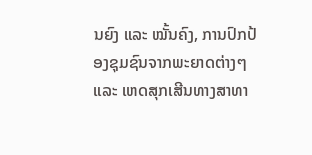ນຍົງ ແລະ ໝັ້ນຄົງ, ການປົກປ້ອງຊຸມຊົນຈາກພະຍາດຕ່າງໆ ແລະ ເຫດສຸກເສີນທາງສາທາ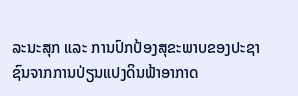ລະນະສຸກ ແລະ ການປົກປ້ອງສຸຂະພາບຂອງປະຊາຊົນຈາກການປ່ຽນແປງດິນຟ້າອາກາດ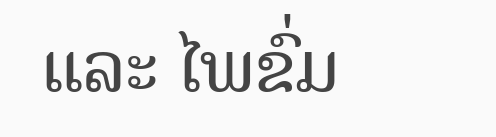ແລະ ໄພຂົ່ມ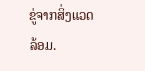ຂູ່ຈາກສິ່ງແວດລ້ອມ.